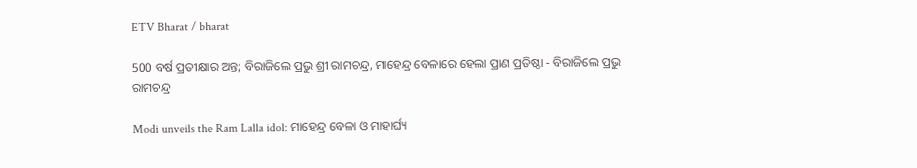ETV Bharat / bharat

500 ବର୍ଷ ପ୍ରତୀକ୍ଷାର ଅନ୍ତ; ବିରାଜିଲେ ପ୍ରଭୁ ଶ୍ରୀ ରାମଚନ୍ଦ୍ର, ମାହେନ୍ଦ୍ର ବେଳାରେ ହେଲା ପ୍ରାଣ ପ୍ରତିଷ୍ଠା - ବିରାଜିଲେ ପ୍ରଭୁ ରାମଚନ୍ଦ୍ର

Modi unveils the Ram Lalla idol: ମାହେନ୍ଦ୍ର ବେଳା ଓ ମାହାର୍ଘ୍ୟ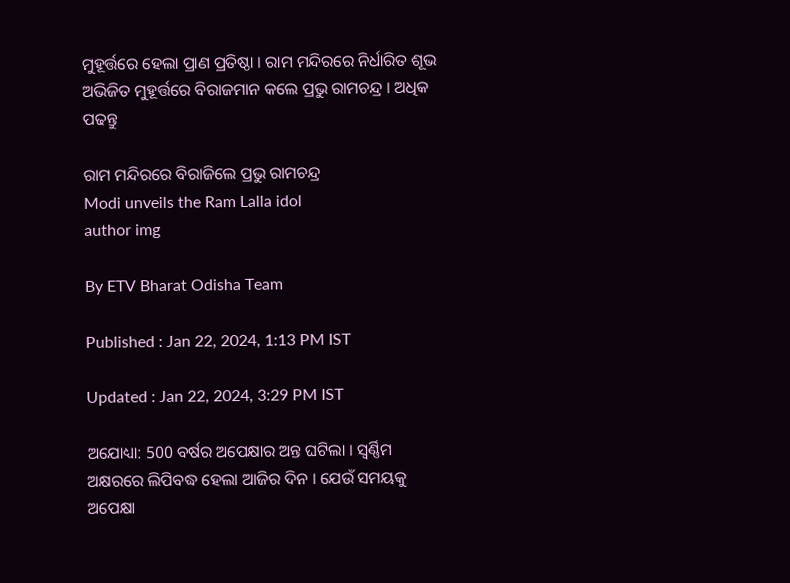ମୁହୂର୍ତ୍ତରେ ହେଲା ପ୍ରାଣ ପ୍ରତିଷ୍ଠା । ରାମ ମନ୍ଦିରରେ ନିର୍ଧାରିତ ଶୂଭ ଅଭିଜିତ ମୁହୂର୍ତ୍ତରେ ବିରାଜମାନ କଲେ ପ୍ରଭୁ ରାମଚନ୍ଦ୍ର । ଅଧିକ ପଢନ୍ତୁ

ରାମ ମନ୍ଦିରରେ ବିରାଜିଲେ ପ୍ରଭୁ ରାମଚନ୍ଦ୍ର
Modi unveils the Ram Lalla idol
author img

By ETV Bharat Odisha Team

Published : Jan 22, 2024, 1:13 PM IST

Updated : Jan 22, 2024, 3:29 PM IST

ଅଯୋଧ୍ୟା: 500 ବର୍ଷର ଅପେକ୍ଷାର ଅନ୍ତ ଘଟିଲା । ସ୍ବର୍ଣ୍ଣିମ ଅକ୍ଷରରେ ଲିପିବଦ୍ଧ ହେଲା ଆଜିର ଦିନ । ଯେଉଁ ସମୟକୁ ଅପେକ୍ଷା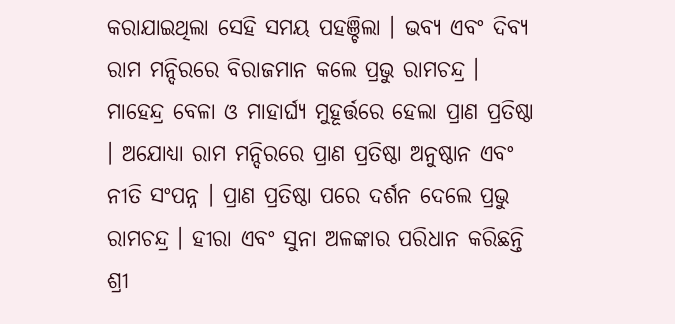କରାଯାଇଥିଲା ସେହି ସମୟ ପହଞ୍ଚିଲା । ଭବ୍ୟ ଏବଂ ଦିବ୍ୟ ରାମ ମନ୍ଦିରରେ ବିରାଜମାନ କଲେ ପ୍ରଭୁ ରାମଚନ୍ଦ୍ର । ମାହେନ୍ଦ୍ର ବେଳା ଓ ମାହାର୍ଘ୍ୟ ମୁହୂର୍ତ୍ତରେ ହେଲା ପ୍ରାଣ ପ୍ରତିଷ୍ଠା । ଅଯୋଧ୍ୟା ରାମ ମନ୍ଦିରରେ ପ୍ରାଣ ପ୍ରତିଷ୍ଠା ଅନୁଷ୍ଠାନ ଏବଂ ନୀତି ସଂପନ୍ନ । ପ୍ରାଣ ପ୍ରତିଷ୍ଠା ପରେ ଦର୍ଶନ ଦେଲେ ପ୍ରଭୁ ରାମଚନ୍ଦ୍ର । ହୀରା ଏବଂ ସୁନା ଅଳଙ୍କାର ପରିଧାନ କରିଛନ୍ତି ଶ୍ରୀ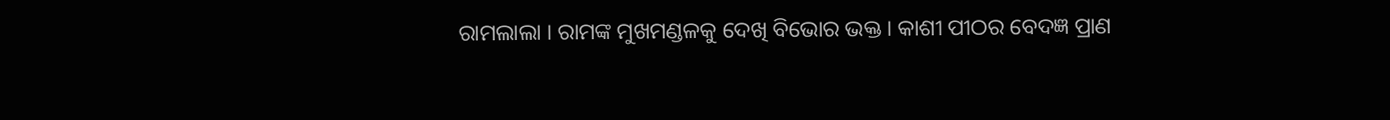ରାମଲାଲା । ରାମଙ୍କ ମୁଖମଣ୍ଡଳକୁ ଦେଖି ବିଭୋର ଭକ୍ତ । କାଶୀ ପୀଠର ବେଦଜ୍ଞ ପ୍ରାଣ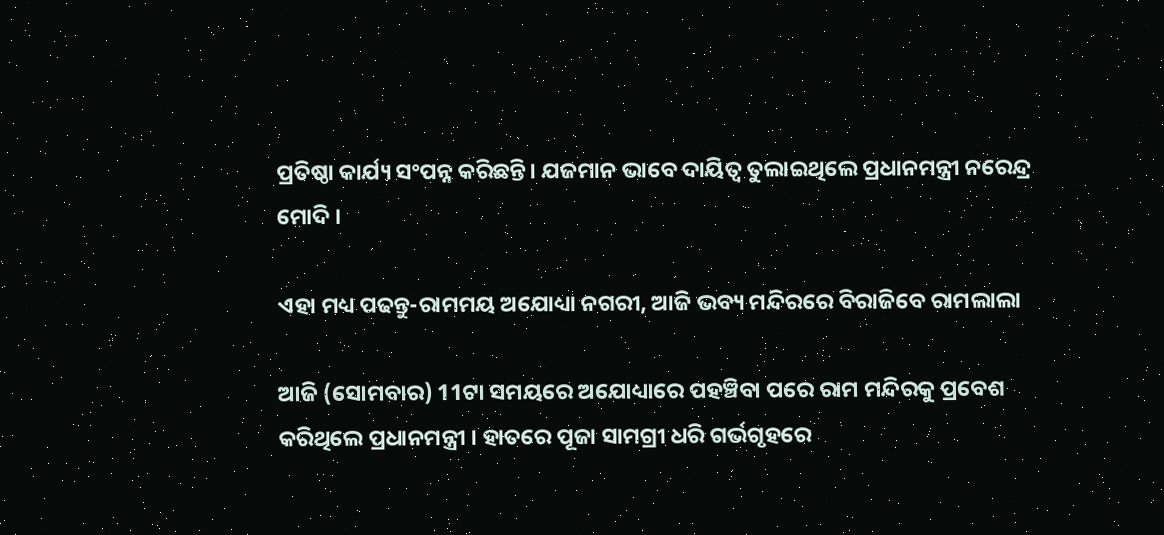ପ୍ରତିଷ୍ଠା କାର୍ଯ୍ୟ ସଂପନ୍ନ କରିଛନ୍ତି। ଯଜମାନ ଭାବେ ଦାୟିତ୍ବ ତୁଲାଇଥିଲେ ପ୍ରଧାନମନ୍ତ୍ରୀ ନରେନ୍ଦ୍ର ମୋଦି ।

ଏହା ମଧ୍ୟ ପଢନ୍ତୁ-ରାମମୟ ଅଯୋଧ୍ୟା ନଗରୀ, ଆଜି ଭବ୍ୟ ମନ୍ଦିରରେ ବିରାଜିବେ ରାମଲାଲା

ଆଜି (ସୋମବାର) 11ଟା ସମୟରେ ଅଯୋଧ୍ୟାରେ ପହଞ୍ଚିବା ପରେ ରାମ ମନ୍ଦିରକୁ ପ୍ରବେଶ କରିଥିଲେ ପ୍ରଧାନମନ୍ତ୍ରୀ । ହାତରେ ପୂଜା ସାମଗ୍ରୀ ଧରି ଗର୍ଭଗୃହରେ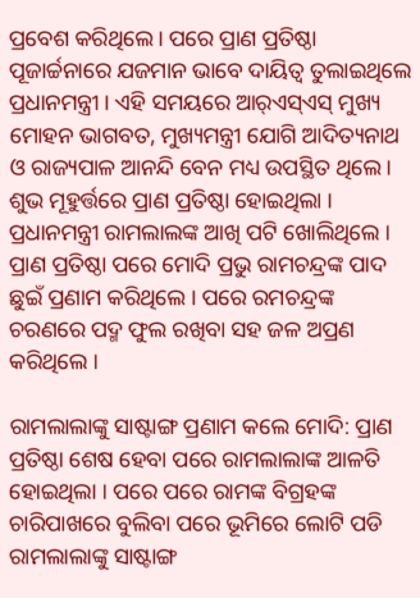ପ୍ରବେଶ କରିଥିଲେ। ପରେ ପ୍ରାଣ ପ୍ରତିଷ୍ଠା ପୂଜାର୍ଚ୍ଚନାରେ ଯଜମାନ ଭାବେ ଦାୟିତ୍ବ ତୁଲାଇଥିଲେ ପ୍ରଧାନମନ୍ତ୍ରୀ । ଏହି ସମୟରେ ଆର୍‌ଏସ୍‌ଏସ୍‌ ମୁଖ୍ୟ ମୋହନ ଭାଗବତ, ମୁଖ୍ୟମନ୍ତ୍ରୀ ଯୋଗି ଆଦିତ୍ୟନାଥ ଓ ରାଜ୍ୟପାଳ ଆନନ୍ଦି ବେନ ମଧ୍ୟ ଉପସ୍ଥିତ ଥିଲେ। ଶୁଭ ମୂହୁର୍ତ୍ତରେ ପ୍ରାଣ ପ୍ରତିଷ୍ଠା ହୋଇଥିଲା । ପ୍ରଧାନମନ୍ତ୍ରୀ ରାମଲାଲଙ୍କ ଆଖି ପଟି ଖୋଲିଥିଲେ । ପ୍ରାଣ ପ୍ରତିଷ୍ଠା ପରେ ମୋଦି ପ୍ରଭୁ ରାମଚନ୍ଦ୍ରଙ୍କ ପାଦ ଛୁଇଁ ପ୍ରଣାମ କରିଥିଲେ । ପରେ ରମଚନ୍ଦ୍ରଙ୍କ ଚରଣରେ ପଦ୍ମ ଫୁଲ ରଖିବା ସହ ଜଳ ଅପ୍ରଣ କରିଥିଲେ ।

ରାମଲାଲାଙ୍କୁ ସାଷ୍ଟାଙ୍ଗ ପ୍ରଣାମ କଲେ ମୋଦି: ପ୍ରାଣ ପ୍ରତିଷ୍ଠା ଶେଷ ହେବା ପରେ ରାମଲାଲାଙ୍କ ଆଳତି ହୋଇଥିଲା । ପରେ ପରେ ରାମଙ୍କ ବିଗ୍ରହଙ୍କ ଚାରିପାଖରେ ବୁଲିବା ପରେ ଭୂମିରେ ଲୋଟି ପଡି ରାମଲାଲାଙ୍କୁ ସାଷ୍ଟାଙ୍ଗ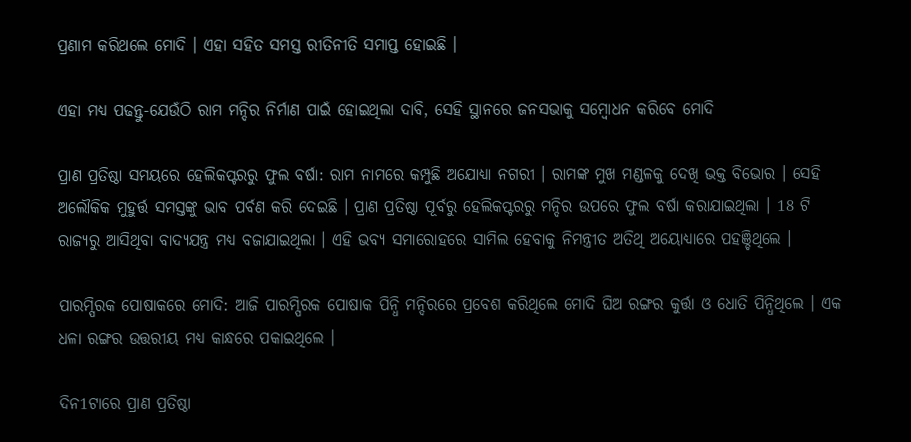ପ୍ରଣାମ କରିଥଲେ ମୋଦି । ଏହା ସହିତ ସମସ୍ତ ରୀତିନୀତି ସମାପ୍ତ ହୋଇଛି ।

ଏହା ମଧ୍ୟ ପଢନ୍ତୁ-ଯେଉଁଠି ରାମ ମନ୍ଦିର ନିର୍ମାଣ ପାଇଁ ହୋଇଥିଲା ଦାବି, ସେହି ସ୍ଥାନରେ ଜନସଭାକୁ ସମ୍ବୋଧନ କରିବେ ମୋଦି

ପ୍ରାଣ ପ୍ରତିଷ୍ଠା ସମୟରେ ହେଲିକପ୍ଟରରୁ ଫୁଲ ବର୍ଷା: ରାମ ନାମରେ କମ୍ପୁଛି ଅଯୋଧ୍ୟା ନଗରୀ । ରାମଙ୍କ ମୁଖ ମଣ୍ଡଳକୁ ଦେଖି ଭକ୍ତ ବିଭୋର । ସେହି ଅଲୌକିକ ମୁହୁର୍ତ୍ତ ସମସ୍ତଙ୍କୁ ଭାବ ପର୍ବଣ କରି ଦେଇଛି । ପ୍ରାଣ ପ୍ରତିଷ୍ଠା ପୂର୍ବରୁ ହେଲିକପ୍ଟରରୁ ମନ୍ଦିର ଉପରେ ଫୁଲ ବର୍ଷା କରାଯାଇଥିଲା । 18 ଟି ରାଜ୍ୟରୁ ଆସିଥିବା ବାଦ୍ୟଯନ୍ତ୍ର ମଧ୍ୟ ବଜାଯାଇଥିଲା । ଏହି ଭବ୍ୟ ସମାରୋହରେ ସାମିଲ ହେବାକୁ ନିମନ୍ତ୍ରୀତ ଅତିଥି ଅୟୋଧ୍ୟାରେ ପହଞ୍ଚିଥିଲେ ।

ପାରମ୍ପିରକ ପୋଷାକରେ ମୋଦି: ଆଜି ପାରମ୍ପିରକ ପୋଷାକ ପିନ୍ଧି ମନ୍ଦିରରେ ପ୍ରବେଶ କରିଥିଲେ ମୋଦି ଘିଅ ରଙ୍ଗର କୁର୍ତ୍ତା ଓ ଧୋତି ପିନ୍ଧିଥିଲେ । ଏକ ଧଳା ରଙ୍ଗର ଉତ୍ତରୀୟ ମଧ୍ୟ କାନ୍ଧରେ ପକାଇଥିଲେ ।

ଦିନ1ଟାରେ ପ୍ରାଣ ପ୍ରତିଷ୍ଠା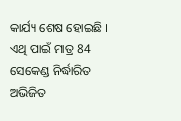କାର୍ଯ୍ୟ ଶେଷ ହୋଇଛି । ଏଥି ପାଇଁ ମାତ୍ର 84 ସେକେଣ୍ଡ ନିର୍ଦ୍ଧାରିତ ଅଭିଜିତ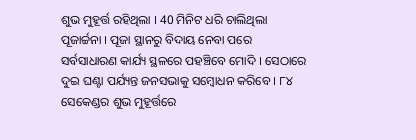ଶୁଭ ମୁହୂର୍ତ୍ତ ରହିଥିଲା । 40 ମିନିଟ ଧରି ଚାଲିଥିଲା ପୂଜାର୍ଚ୍ଚନା । ପୂଜା ସ୍ଥାନରୁ ବିଦାୟ ନେବା ପରେ ସର୍ବସାଧାରଣ କାର୍ଯ୍ୟ ସ୍ଥଳରେ ପହଞ୍ଚିବେ ମୋଦି । ସେଠାରେ ଦୁଇ ଘଣ୍ଟା ପର୍ଯ୍ୟନ୍ତ ଜନସଭାକୁ ସମ୍ବୋଧନ କରିବେ । ୮୪ ସେକେଣ୍ଡର ଶୁଭ ମୁହୂର୍ତ୍ତରେ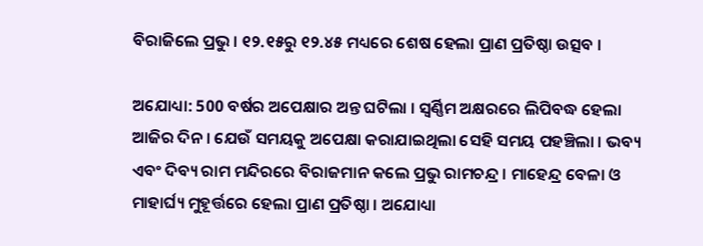ବିରାଜିଲେ ପ୍ରଭୁ । ୧୨.୧୫ରୁ ୧୨.୪୫ ମଧ୍ୟରେ ଶେଷ ହେଲା ପ୍ରାଣ ପ୍ରତିଷ୍ଠା ଉତ୍ସବ ।

ଅଯୋଧ୍ୟା: 500 ବର୍ଷର ଅପେକ୍ଷାର ଅନ୍ତ ଘଟିଲା । ସ୍ବର୍ଣ୍ଣିମ ଅକ୍ଷରରେ ଲିପିବଦ୍ଧ ହେଲା ଆଜିର ଦିନ । ଯେଉଁ ସମୟକୁ ଅପେକ୍ଷା କରାଯାଇଥିଲା ସେହି ସମୟ ପହଞ୍ଚିଲା । ଭବ୍ୟ ଏବଂ ଦିବ୍ୟ ରାମ ମନ୍ଦିରରେ ବିରାଜମାନ କଲେ ପ୍ରଭୁ ରାମଚନ୍ଦ୍ର । ମାହେନ୍ଦ୍ର ବେଳା ଓ ମାହାର୍ଘ୍ୟ ମୁହୂର୍ତ୍ତରେ ହେଲା ପ୍ରାଣ ପ୍ରତିଷ୍ଠା । ଅଯୋଧ୍ୟା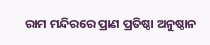ରାମ ମନ୍ଦିରରେ ପ୍ରାଣ ପ୍ରତିଷ୍ଠା ଅନୁଷ୍ଠାନ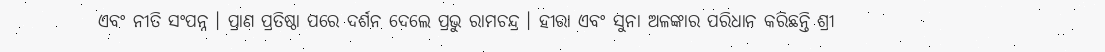ଏବଂ ନୀତି ସଂପନ୍ନ । ପ୍ରାଣ ପ୍ରତିଷ୍ଠା ପରେ ଦର୍ଶନ ଦେଲେ ପ୍ରଭୁ ରାମଚନ୍ଦ୍ର । ହୀରା ଏବଂ ସୁନା ଅଳଙ୍କାର ପରିଧାନ କରିଛନ୍ତି ଶ୍ରୀ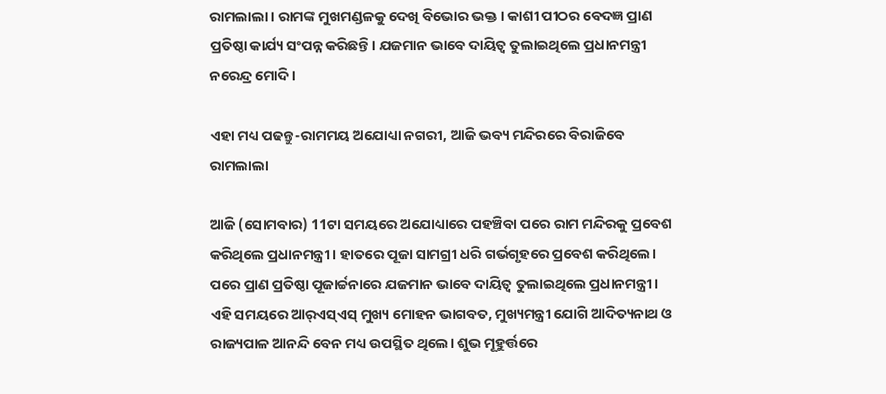ରାମଲାଲା । ରାମଙ୍କ ମୁଖମଣ୍ଡଳକୁ ଦେଖି ବିଭୋର ଭକ୍ତ । କାଶୀ ପୀଠର ବେଦଜ୍ଞ ପ୍ରାଣ ପ୍ରତିଷ୍ଠା କାର୍ଯ୍ୟ ସଂପନ୍ନ କରିଛନ୍ତି। ଯଜମାନ ଭାବେ ଦାୟିତ୍ବ ତୁଲାଇଥିଲେ ପ୍ରଧାନମନ୍ତ୍ରୀ ନରେନ୍ଦ୍ର ମୋଦି ।

ଏହା ମଧ୍ୟ ପଢନ୍ତୁ-ରାମମୟ ଅଯୋଧ୍ୟା ନଗରୀ, ଆଜି ଭବ୍ୟ ମନ୍ଦିରରେ ବିରାଜିବେ ରାମଲାଲା

ଆଜି (ସୋମବାର) 11ଟା ସମୟରେ ଅଯୋଧ୍ୟାରେ ପହଞ୍ଚିବା ପରେ ରାମ ମନ୍ଦିରକୁ ପ୍ରବେଶ କରିଥିଲେ ପ୍ରଧାନମନ୍ତ୍ରୀ । ହାତରେ ପୂଜା ସାମଗ୍ରୀ ଧରି ଗର୍ଭଗୃହରେ ପ୍ରବେଶ କରିଥିଲେ। ପରେ ପ୍ରାଣ ପ୍ରତିଷ୍ଠା ପୂଜାର୍ଚ୍ଚନାରେ ଯଜମାନ ଭାବେ ଦାୟିତ୍ବ ତୁଲାଇଥିଲେ ପ୍ରଧାନମନ୍ତ୍ରୀ । ଏହି ସମୟରେ ଆର୍‌ଏସ୍‌ଏସ୍‌ ମୁଖ୍ୟ ମୋହନ ଭାଗବତ, ମୁଖ୍ୟମନ୍ତ୍ରୀ ଯୋଗି ଆଦିତ୍ୟନାଥ ଓ ରାଜ୍ୟପାଳ ଆନନ୍ଦି ବେନ ମଧ୍ୟ ଉପସ୍ଥିତ ଥିଲେ। ଶୁଭ ମୂହୁର୍ତ୍ତରେ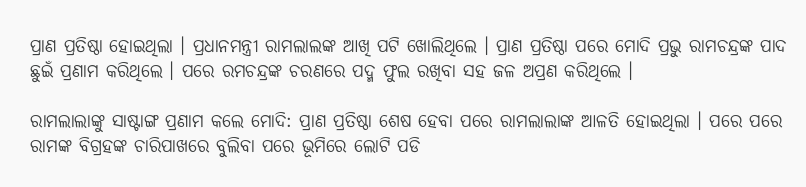ପ୍ରାଣ ପ୍ରତିଷ୍ଠା ହୋଇଥିଲା । ପ୍ରଧାନମନ୍ତ୍ରୀ ରାମଲାଲଙ୍କ ଆଖି ପଟି ଖୋଲିଥିଲେ । ପ୍ରାଣ ପ୍ରତିଷ୍ଠା ପରେ ମୋଦି ପ୍ରଭୁ ରାମଚନ୍ଦ୍ରଙ୍କ ପାଦ ଛୁଇଁ ପ୍ରଣାମ କରିଥିଲେ । ପରେ ରମଚନ୍ଦ୍ରଙ୍କ ଚରଣରେ ପଦ୍ମ ଫୁଲ ରଖିବା ସହ ଜଳ ଅପ୍ରଣ କରିଥିଲେ ।

ରାମଲାଲାଙ୍କୁ ସାଷ୍ଟାଙ୍ଗ ପ୍ରଣାମ କଲେ ମୋଦି: ପ୍ରାଣ ପ୍ରତିଷ୍ଠା ଶେଷ ହେବା ପରେ ରାମଲାଲାଙ୍କ ଆଳତି ହୋଇଥିଲା । ପରେ ପରେ ରାମଙ୍କ ବିଗ୍ରହଙ୍କ ଚାରିପାଖରେ ବୁଲିବା ପରେ ଭୂମିରେ ଲୋଟି ପଡି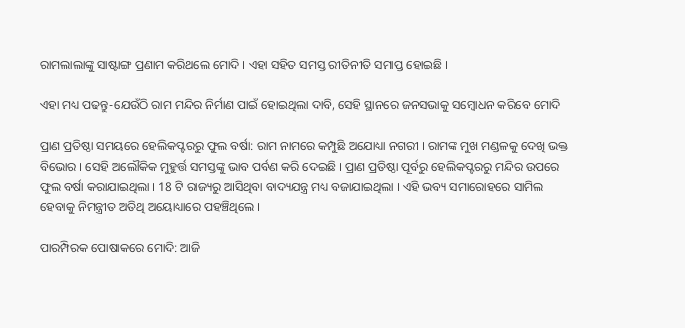ରାମଲାଲାଙ୍କୁ ସାଷ୍ଟାଙ୍ଗ ପ୍ରଣାମ କରିଥଲେ ମୋଦି । ଏହା ସହିତ ସମସ୍ତ ରୀତିନୀତି ସମାପ୍ତ ହୋଇଛି ।

ଏହା ମଧ୍ୟ ପଢନ୍ତୁ-ଯେଉଁଠି ରାମ ମନ୍ଦିର ନିର୍ମାଣ ପାଇଁ ହୋଇଥିଲା ଦାବି, ସେହି ସ୍ଥାନରେ ଜନସଭାକୁ ସମ୍ବୋଧନ କରିବେ ମୋଦି

ପ୍ରାଣ ପ୍ରତିଷ୍ଠା ସମୟରେ ହେଲିକପ୍ଟରରୁ ଫୁଲ ବର୍ଷା: ରାମ ନାମରେ କମ୍ପୁଛି ଅଯୋଧ୍ୟା ନଗରୀ । ରାମଙ୍କ ମୁଖ ମଣ୍ଡଳକୁ ଦେଖି ଭକ୍ତ ବିଭୋର । ସେହି ଅଲୌକିକ ମୁହୁର୍ତ୍ତ ସମସ୍ତଙ୍କୁ ଭାବ ପର୍ବଣ କରି ଦେଇଛି । ପ୍ରାଣ ପ୍ରତିଷ୍ଠା ପୂର୍ବରୁ ହେଲିକପ୍ଟରରୁ ମନ୍ଦିର ଉପରେ ଫୁଲ ବର୍ଷା କରାଯାଇଥିଲା । 18 ଟି ରାଜ୍ୟରୁ ଆସିଥିବା ବାଦ୍ୟଯନ୍ତ୍ର ମଧ୍ୟ ବଜାଯାଇଥିଲା । ଏହି ଭବ୍ୟ ସମାରୋହରେ ସାମିଲ ହେବାକୁ ନିମନ୍ତ୍ରୀତ ଅତିଥି ଅୟୋଧ୍ୟାରେ ପହଞ୍ଚିଥିଲେ ।

ପାରମ୍ପିରକ ପୋଷାକରେ ମୋଦି: ଆଜି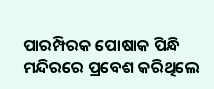ପାରମ୍ପିରକ ପୋଷାକ ପିନ୍ଧି ମନ୍ଦିରରେ ପ୍ରବେଶ କରିଥିଲେ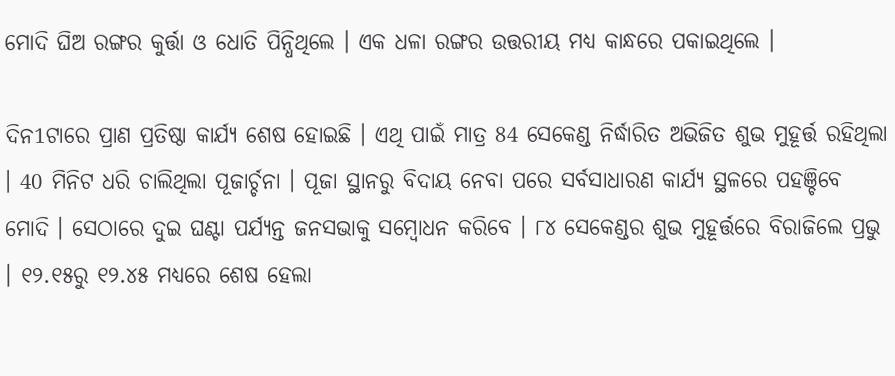ମୋଦି ଘିଅ ରଙ୍ଗର କୁର୍ତ୍ତା ଓ ଧୋତି ପିନ୍ଧିଥିଲେ । ଏକ ଧଳା ରଙ୍ଗର ଉତ୍ତରୀୟ ମଧ୍ୟ କାନ୍ଧରେ ପକାଇଥିଲେ ।

ଦିନ1ଟାରେ ପ୍ରାଣ ପ୍ରତିଷ୍ଠା କାର୍ଯ୍ୟ ଶେଷ ହୋଇଛି । ଏଥି ପାଇଁ ମାତ୍ର 84 ସେକେଣ୍ଡ ନିର୍ଦ୍ଧାରିତ ଅଭିଜିତ ଶୁଭ ମୁହୂର୍ତ୍ତ ରହିଥିଲା । 40 ମିନିଟ ଧରି ଚାଲିଥିଲା ପୂଜାର୍ଚ୍ଚନା । ପୂଜା ସ୍ଥାନରୁ ବିଦାୟ ନେବା ପରେ ସର୍ବସାଧାରଣ କାର୍ଯ୍ୟ ସ୍ଥଳରେ ପହଞ୍ଚିବେ ମୋଦି । ସେଠାରେ ଦୁଇ ଘଣ୍ଟା ପର୍ଯ୍ୟନ୍ତ ଜନସଭାକୁ ସମ୍ବୋଧନ କରିବେ । ୮୪ ସେକେଣ୍ଡର ଶୁଭ ମୁହୂର୍ତ୍ତରେ ବିରାଜିଲେ ପ୍ରଭୁ । ୧୨.୧୫ରୁ ୧୨.୪୫ ମଧ୍ୟରେ ଶେଷ ହେଲା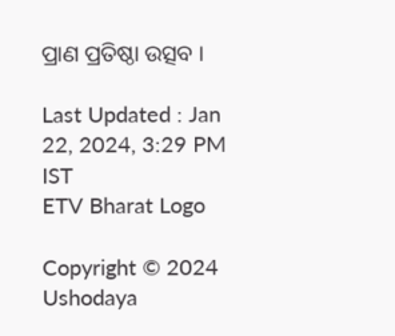ପ୍ରାଣ ପ୍ରତିଷ୍ଠା ଉତ୍ସବ ।

Last Updated : Jan 22, 2024, 3:29 PM IST
ETV Bharat Logo

Copyright © 2024 Ushodaya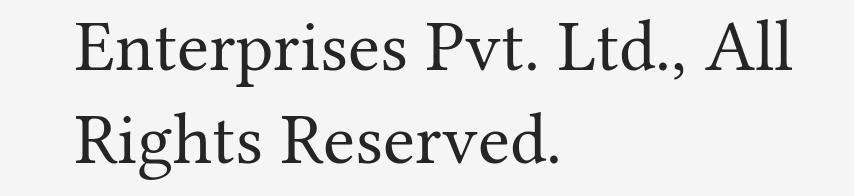Enterprises Pvt. Ltd., All Rights Reserved.